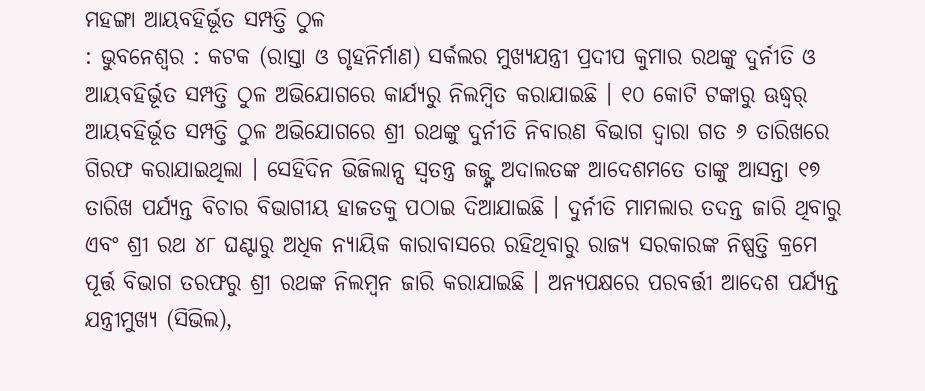ମହଙ୍ଗା ଆୟବହିର୍ଭୂତ ସମ୍ପତ୍ତି ଠୁଳ
: ଭୁବନେଶ୍ୱର : କଟକ (ରାସ୍ତା ଓ ଗୃହନିର୍ମାଣ) ସର୍କଲର ମୁଖ୍ୟଯନ୍ତ୍ରୀ ପ୍ରଦୀପ କୁମାର ରଥଙ୍କୁ ଦୁର୍ନୀତି ଓ ଆୟବହିର୍ଭୂତ ସମ୍ପତ୍ତି ଠୁଳ ଅଭିଯୋଗରେ କାର୍ଯ୍ୟରୁ ନିଲମ୍ବିତ କରାଯାଇଛି । ୧୦ କୋଟି ଟଙ୍କାରୁ ଊଦ୍ଧ୍ୱର୍ ଆୟବହିର୍ଭୂତ ସମ୍ପତ୍ତି ଠୁଳ ଅଭିଯୋଗରେ ଶ୍ରୀ ରଥଙ୍କୁ ଦୁର୍ନୀତି ନିବାରଣ ବିଭାଗ ଦ୍ୱାରା ଗତ ୬ ତାରିଖରେ ଗିରଫ କରାଯାଇଥିଲା । ସେହିଦିନ ଭିଜିଲାନ୍ସ ସ୍ୱତନ୍ତ୍ର ଜଜ୍ଙ୍କ ଅଦାଲତଙ୍କ ଆଦେଶମତେ ତାଙ୍କୁ ଆସନ୍ତା ୧୭ ତାରିଖ ପର୍ଯ୍ୟନ୍ତ ବିଚାର ବିଭାଗୀୟ ହାଜତକୁ ପଠାଇ ଦିଆଯାଇଛି । ଦୁର୍ନୀତି ମାମଲାର ତଦନ୍ତ ଜାରି ଥିବାରୁ ଏବଂ ଶ୍ରୀ ରଥ ୪୮ ଘଣ୍ଟାରୁ ଅଧିକ ନ୍ୟାୟିକ କାରାବାସରେ ରହିଥିବାରୁ ରାଜ୍ୟ ସରକାରଙ୍କ ନିଷ୍ପତ୍ତି କ୍ରମେ ପୂର୍ତ୍ତ ବିଭାଗ ତରଫରୁ ଶ୍ରୀ ରଥଙ୍କ ନିଲମ୍ବନ ଜାରି କରାଯାଇଛି । ଅନ୍ୟପକ୍ଷରେ ପରବର୍ତ୍ତୀ ଆଦେଶ ପର୍ଯ୍ୟନ୍ତ ଯନ୍ତ୍ରୀମୁଖ୍ୟ (ସିଭିଲ),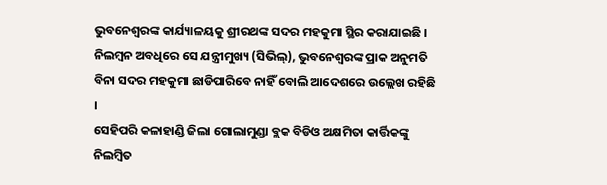ଭୁବନେଶ୍ୱରଙ୍କ କାର୍ଯ୍ୟାଳୟକୁ ଶ୍ରୀରଥଙ୍କ ସଦର ମହକୁମା ସ୍ଥିର କରାଯାଇଛି । ନିଲମ୍ବନ ଅବଧିରେ ସେ ଯନ୍ତ୍ରୀମୁଖ୍ୟ (ସିଭିଲ୍), ଭୁବନେଶ୍ୱରଙ୍କ ପ୍ରାକ ଅନୁମତି ବିନା ସଦର ମହକୁମା ଛାଡିପାରିବେ ନାହିଁ ବୋଲି ଆଦେଶରେ ଉଲ୍ଲେଖ ରହିଛି ।
ସେହିପରି କଳାହାଣ୍ଡି ଜିଲା ଗୋଲାମୁଣ୍ଡା ବ୍ଲକ ବିଡିଓ ଅକ୍ଷମିତା କାର୍ତ୍ତିକଙ୍କୁ ନିଲମ୍ବିତ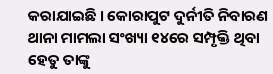କରାଯାଇଛି । କୋରାପୁଟ ଦୁର୍ନୀତି ନିବାରଣ ଥାନା ମାମଲା ସଂଖ୍ୟା ୧୪ରେ ସମ୍ପୃକ୍ତି ଥିବା ହେତୁ ତାଙ୍କୁ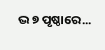ଦ୍ଭ ୭ ପୃଷ୍ଠାରେ...